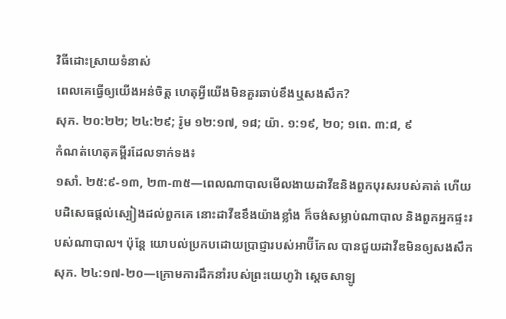វិធីដោះស្រាយទំនាស់
ពេលគេធ្វើឲ្យយើងអន់ចិត្ត ហេតុអ្វីយើងមិនគួរឆាប់ខឹងឬសងសឹក?
សុភ. ២០:២២; ២៤:២៩; រ៉ូម ១២:១៧, ១៨; យ៉ា. ១:១៩, ២០; ១ពេ. ៣:៨, ៩
កំណត់ហេតុគម្ពីរដែលទាក់ទង៖
១សាំ. ២៥:៩-១៣, ២៣-៣៥—ពេលណាបាលមើលងាយដាវីឌនិងពួកបុរសរបស់គាត់ ហើយបដិសេធផ្ដល់ស្បៀងដល់ពួកគេ នោះដាវីឌខឹងយ៉ាងខ្លាំង ក៏ចង់សម្លាប់ណាបាល និងពួកអ្នកផ្ទះរបស់ណាបាល។ ប៉ុន្តែ យោបល់ប្រកបដោយប្រាជ្ញារបស់អាប៊ីកែល បានជួយដាវីឌមិនឲ្យសងសឹក
សុភ. ២៤:១៧-២០—ក្រោមការដឹកនាំរបស់ព្រះយេហូវ៉ា ស្ដេចសាឡូ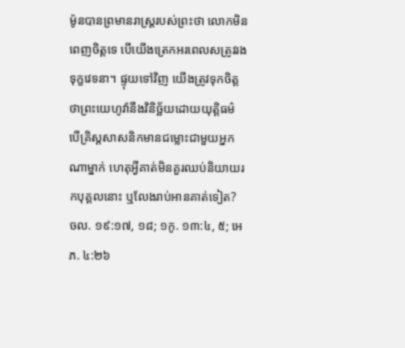ម៉ូនបានព្រមានរាស្ត្ររបស់ព្រះថា លោកមិនពេញចិត្តទេ បើយើងត្រេកអរពេលសត្រូវរងទុក្ខវេទនា។ ផ្ទុយទៅវិញ យើងត្រូវទុកចិត្តថាព្រះយេហូវ៉ានឹងវិនិច្ឆ័យដោយយុត្តិធម៌
បើគ្រិស្តសាសនិកមានជម្លោះជាមួយអ្នកណាម្នាក់ ហេតុអ្វីគាត់មិនគួរឈប់និយាយរកបុគ្គលនោះ ឬលែងរាប់អានគាត់ទៀត?
ចល. ១៩:១៧, ១៨; ១កូ. ១៣:៤, ៥; អេភ. ៤:២៦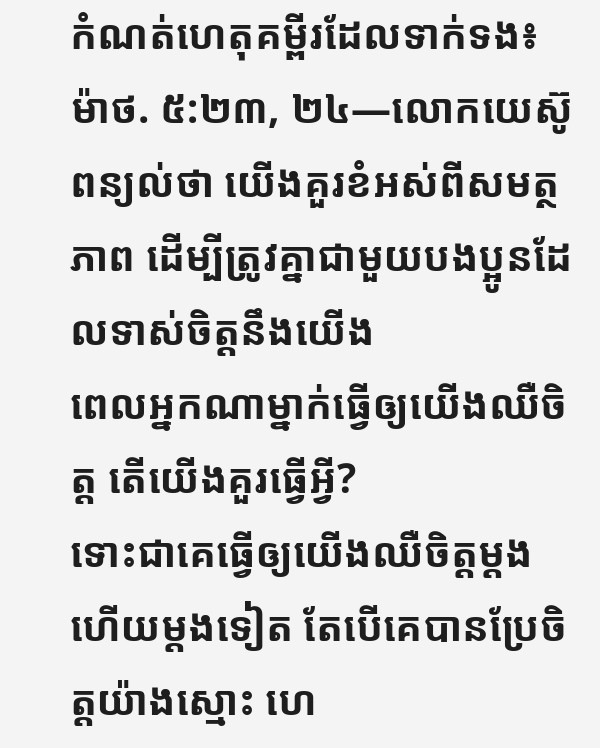កំណត់ហេតុគម្ពីរដែលទាក់ទង៖
ម៉ាថ. ៥:២៣, ២៤—លោកយេស៊ូពន្យល់ថា យើងគួរខំអស់ពីសមត្ថភាព ដើម្បីត្រូវគ្នាជាមួយបងប្អូនដែលទាស់ចិត្តនឹងយើង
ពេលអ្នកណាម្នាក់ធ្វើឲ្យយើងឈឺចិត្ត តើយើងគួរធ្វើអ្វី?
ទោះជាគេធ្វើឲ្យយើងឈឺចិត្តម្ដងហើយម្ដងទៀត តែបើគេបានប្រែចិត្តយ៉ាងស្មោះ ហេ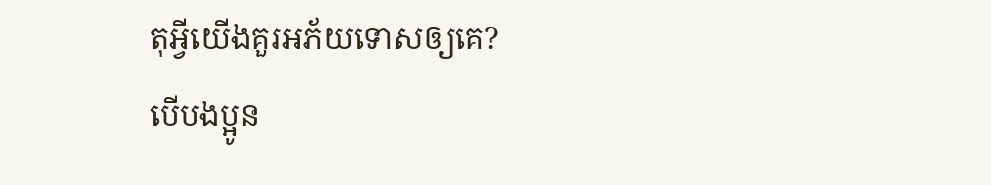តុអ្វីយើងគួរអភ័យទោសឲ្យគេ?
បើបងប្អូន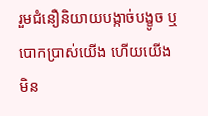រួមជំនឿនិយាយបង្កាច់បង្ខូច ឬបោកប្រាស់យើង ហើយយើងមិន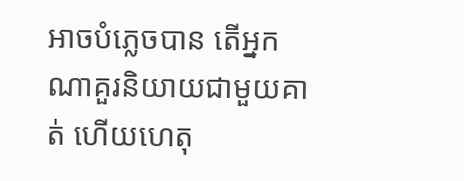អាចបំភ្លេចបាន តើអ្នកណាគួរនិយាយជាមួយគាត់ ហើយហេតុ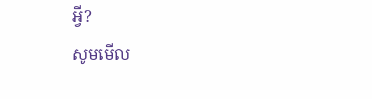អ្វី?
សូមមើល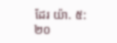ដែរ យ៉ា. ៥:២០